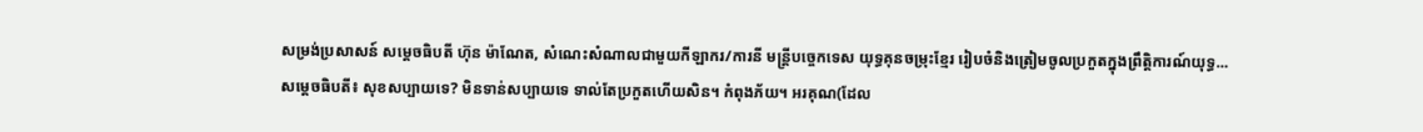សម្រង់ប្រសាសន៍ សម្តេចធិបតី ហ៊ុន ម៉ាណែត, សំណេះសំណាលជាមួយកីឡាករ/ការនី មន្ត្រីបច្ចេកទេស យុទ្ធគុនចម្រុះខ្មែរ រៀបចំនិងត្រៀមចូលប្រកួតក្នុងព្រឹត្តិការណ៍យុទ្ធ...
សម្តេចធិបតី៖ សុខសប្បាយទេ? មិនទាន់សប្បាយទេ ទាល់តែប្រកួតហើយសិន។ កំពុងភ័យ។ អរគុណ(ដែល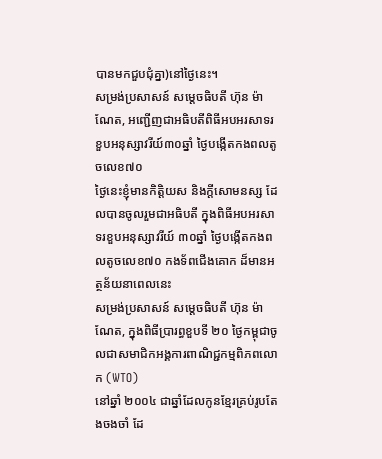បានមកជួបជុំគ្នា)នៅថ្ងៃនេះ។
សម្រង់ប្រសាសន៍ សម្តេចធិបតី ហ៊ុន ម៉ាណែត, អញ្ជើញជាអធិបតីពិធីអបអរសាទរ ខួបអនុស្សាវរីយ៍៣០ឆ្នាំ ថ្ងៃបង្កើតកងពលតូចលេខ៧០
ថ្ងៃនេះខ្ញុំមានកិត្តិយស និងក្តីសោមនស្ស ដែលបានចូលរួមជាអធិបតី ក្នុងពិធីអបអរសាទរខួបអនុស្សាវរីយ៍ ៣០ឆ្នាំ ថ្ងៃបង្កើតកងពលតូចលេខ៧០ កងទ័ពជើងគោក ដ៏មានអត្ថន័យនាពេលនេះ
សម្រង់ប្រសាសន៍ សម្តេចធិបតី ហ៊ុន ម៉ាណែត, ក្នុងពិធីប្រារព្ធខួបទី ២០ ថ្ងៃកម្ពុជាចូលជាសមាជិកអង្គការពាណិជ្ជកម្មពិភពលោក (WTO)
នៅឆ្នាំ ២០០៤ ជាឆ្នាំដែលកូនខ្មែរគ្រប់រូបតែងចងចាំ ដែ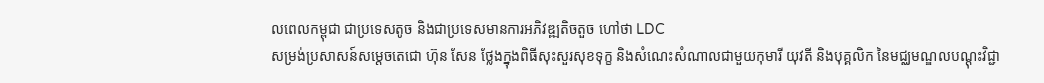លពេលកម្ពុជា ជាប្រទេសតូច និងជាប្រទេសមានការអភិវឌ្ឍតិចតួច ហៅថា LDC
សម្រង់ប្រសាសន៍សម្ដេចតេជោ ហ៊ុន សែន ថ្លែងក្នុងពិធីសុះសួរសុខទុក្ខ និងសំណេះសំណាលជាមួយកុមារី យុវតី និងបុគ្គលិក នៃមជ្ឈមណ្ឌលបណ្ដុះវិជ្ជា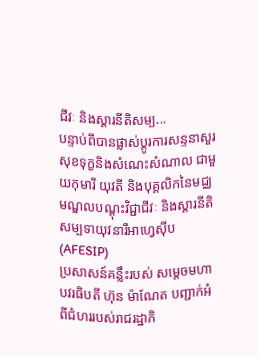ជីវៈ និងស្ដារនីតិសម្ប...
បន្ទាប់ពីបានផ្លាស់ប្តូរការសន្ទនាសួរសុខទុក្ខនិងសំណេះសំណាល ជាមួយកុមារី យុវតី និងបុគ្គលិកនៃមជ្ឈមណ្ឌលបណ្ដុះវិជ្ជាជីវៈ និងស្ដារនីតិសម្បទាយុវនារីអាហ្វេស៊ីប (AFESIP)
ប្រសាសន៍គន្លឹះរបស់ សម្តេចមហាបវរធិបតី ហ៊ុន ម៉ាណែត បញ្ជាក់អំពីជំហររបស់រាជរដ្ឋាភិ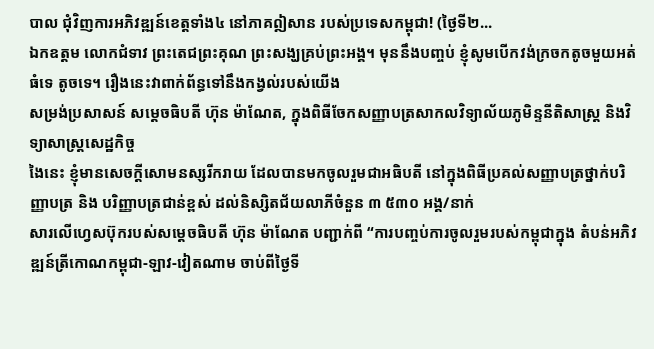បាល ជុំវិញការអភិវឌ្ឍន៍ខេត្តទាំង៤ នៅភាគឦសាន របស់ប្រទេសកម្ពុជា! (ថ្ងៃទី២...
ឯកឧត្តម លោកជំទាវ ព្រះតេជព្រះគុណ ព្រះសង្ឃគ្រប់ព្រះអង្គ។ មុននឹងបញ្ចប់ ខ្ញុំសូមបើកវង់ក្រចកតូចមួយអត់ធំទេ តូចទេ។ រឿងនេះវាពាក់ព័ន្ធទៅនឹងកង្វល់របស់យើង
សម្រង់ប្រសាសន៍ សម្តេចធិបតី ហ៊ុន ម៉ាណែត, ក្នុងពិធីចែកសញ្ញាបត្រសាកលវិទ្យាល័យភូមិន្ទនីតិសាស្ត្រ និងវិទ្យាសាស្ត្រសេដ្ឋកិច្ច
ងៃនេះ ខ្ញុំមានសេចក្តីសោមនស្សរីករាយ ដែលបានមកចូលរួមជាអធិបតី នៅក្នុងពិធីប្រគល់សញ្ញាបត្រថ្នាក់បរិញ្ញាបត្រ និង បរិញ្ញាបត្រជាន់ខ្ពស់ ដល់និស្សិតជ័យលាភីចំនួន ៣ ៥៣០ អង្គ/នាក់
សារលើហ្វេសប៊ុករបស់សម្ដេចធិបតី ហ៊ុន ម៉ាណែត បញ្ជាក់ពី “ការបញ្ចប់ការចូលរួមរបស់កម្ពុជាក្នុង តំបន់អភិវឌ្ឍន៍ត្រីកោណកម្ពុជា-ឡាវ-វៀតណាម ចាប់ពីថ្ងៃទី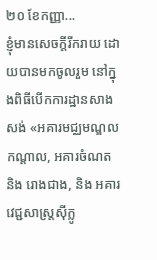២០ ខែកញ្ញា...
ខ្ញុំមានសេចក្ដីរីករាយ ដោយបានមកចូលរួម នៅក្នុងពិធីបើកការដ្ឋានសាងសង់ «អគារមជ្ឈមណ្ឌលកណ្តាល, អគារចំណត និង រោងជាង, និង អគារវេជ្ជសាស្ត្រស៊ីក្លូ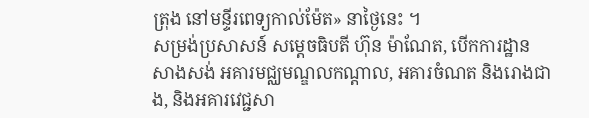ត្រុង នៅមន្ទីរពេទ្យកាល់ម៉ែត» នាថ្ងៃនេះ ។
សម្រង់ប្រសាសន៍ សម្តេចធិបតី ហ៊ុន ម៉ាណែត, បើកការដ្ឋានសាងសង់ អគារមជ្ឈមណ្ឌលកណ្តាល, អគារចំណត និងរោងជាង, និងអគារវេជ្ជសា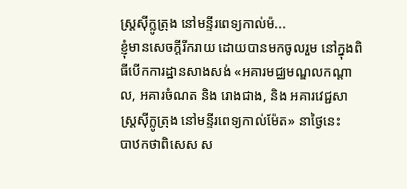ស្ត្រស៊ីក្លូត្រុង នៅមន្ទីរពេទ្យកាល់ម៉...
ខ្ញុំមានសេចក្ដីរីករាយ ដោយបានមកចូលរួម នៅក្នុងពិធីបើកការដ្ឋានសាងសង់ «អគារមជ្ឈមណ្ឌលកណ្តាល, អគារចំណត និង រោងជាង, និង អគារវេជ្ជសាស្ត្រស៊ីក្លូត្រុង នៅមន្ទីរពេទ្យកាល់ម៉ែត» នាថ្ងៃនេះ
បាឋកថាពិសេស ស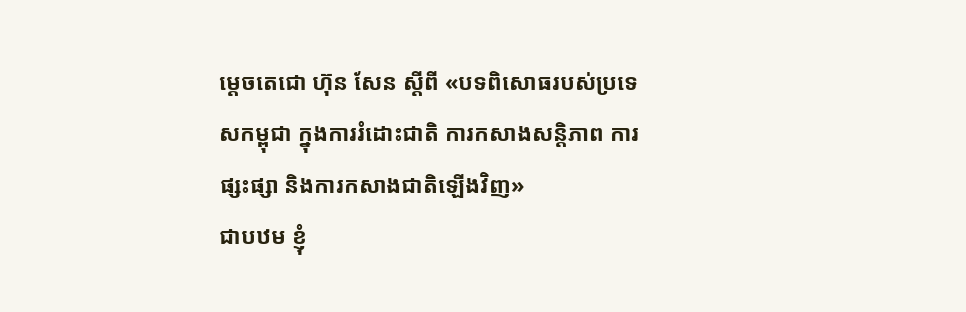ម្ដេចតេជោ ហ៊ុន សែន ស្ដីពី «បទពិសោធរបស់ប្រទេសកម្ពុជា ក្នុងការរំដោះជាតិ ការកសាងសន្តិភាព ការផ្សះផ្សា និងការកសាងជាតិឡើងវិញ»
ជាបឋម ខ្ញុំ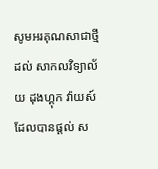សូមអរគុណសាជាថ្មីដល់ សាកលវិទ្យាល័យ ដុងហ្គុក វ៉ាយស៍ ដែលបានផ្តល់ ស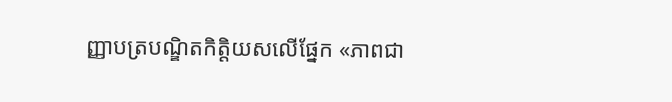ញ្ញាបត្របណ្ឌិតកិត្តិយសលើផ្នែក «ភាពជា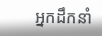អ្នកដឹកនាំ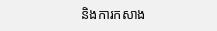និងការកសាង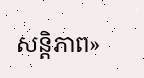សន្តិភាព»